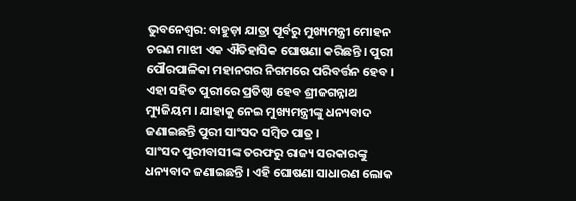ଭୁବନେଶ୍ୱର: ବାହୁଡ଼ା ଯାତ୍ରା ପୂର୍ବରୁ ମୁଖ୍ୟମନ୍ତ୍ରୀ ମୋହନ ଚରଣ ମାଝୀ ଏକ ଐତିହାସିକ ଘୋଷଣା କରିଛନ୍ତି । ପୁରୀ ପୌରପାଳିକା ମହାନଗର ନିଗମରେ ପରିବର୍ତ୍ତନ ହେବ । ଏହା ସହିତ ପୁରୀରେ ପ୍ରତିଷ୍ଠା ହେବ ଶ୍ରୀଜଗନ୍ନାଥ ମ୍ୟୁଜିୟମ । ଯାହାକୁ ନେଇ ମୁଖ୍ୟମନ୍ତ୍ରୀଙ୍କୁ ଧନ୍ୟବାଦ ଜଣାଇଛନ୍ତି ପୁରୀ ସାଂସଦ ସମ୍ବିତ ପାତ୍ର ।
ସାଂସଦ ପୁରୀବାସୀଙ୍କ ତରଫରୁ ରାଜ୍ୟ ସରକାରଙ୍କୁ ଧନ୍ୟବାଦ ଜଣାଇଛନ୍ତି । ଏହି ଘୋଷଣା ସାଧାରଣ ଲୋକ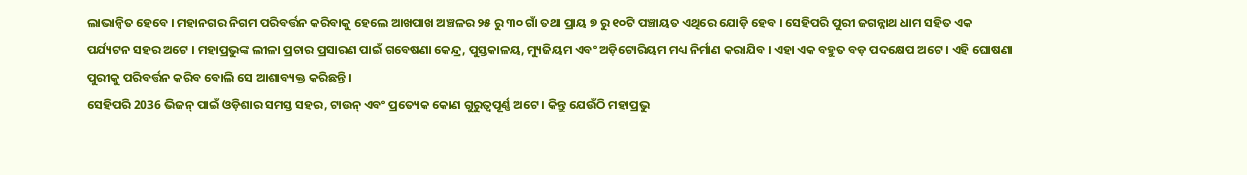ଲାଭାନ୍ୱିତ ହେବେ । ମହାନଗର ନିଗମ ପରିବର୍ତ୍ତନ କରିବାକୁ ହେଲେ ଆଖପାଖ ଅଞ୍ଚଳର ୨୫ ରୁ ୩୦ ଗାଁ ତଥା ପ୍ରାୟ ୭ ରୁ ୧୦ଟି ପଞ୍ଚାୟତ ଏଥିରେ ଯୋଡ଼ି ହେବ । ସେହିପରି ପୁରୀ ଜଗନ୍ନାଥ ଧାମ ସହିତ ଏକ ପର୍ଯ୍ୟଟନ ସହର ଅଟେ । ମହାପ୍ରଭୁଙ୍କ ଲୀଳା ପ୍ରଚାର ପ୍ରସାରଣ ପାଇଁ ଗବେଷଣା କେନ୍ଦ୍ର, ପୁସ୍ତକାଳୟ, ମ୍ୟୁଜିୟମ ଏବଂ ଅଡ଼ିଟୋରିୟମ ମଧ୍ୟ ନିର୍ମାଣ କରାଯିବ । ଏହା ଏକ ବହୁତ ବଡ଼ ପଦକ୍ଷେପ ଅଟେ । ଏହି ଘୋଷଣା ପୁରୀକୁ ପରିବର୍ତ୍ତନ କରିବ ବୋଲି ସେ ଆଶାବ୍ୟକ୍ତ କରିଛନ୍ତି ।
ସେହିପରି 2036 ଭିଜନ୍ ପାଇଁ ଓଡ଼ିଶାର ସମସ୍ତ ସହର, ଟାଉନ୍ ଏବଂ ପ୍ରତ୍ୟେକ କୋଣ ଗୁରୁତ୍ୱପୂର୍ଣ୍ଣ ଅଟେ । କିନ୍ତୁ ଯେଉଁଠି ମହାପ୍ରଭୁ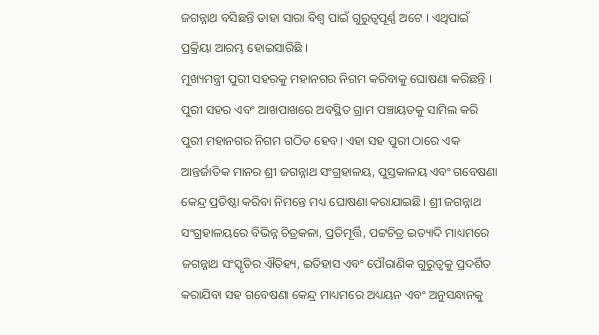ଜଗନ୍ନାଥ ବସିଛନ୍ତି ତାହା ସାରା ବିଶ୍ୱ ପାଇଁ ଗୁରୁତ୍ୱପୂର୍ଣ୍ଣ ଅଟେ । ଏଥିପାଇଁ ପ୍ରକ୍ରିୟା ଆରମ୍ଭ ହୋଇସାରିଛି ।
ମୁଖ୍ୟମନ୍ତ୍ରୀ ପୁରୀ ସହରକୁ ମହାନଗର ନିଗମ କରିବାକୁ ଘୋଷଣା କରିଛନ୍ତି । ପୁରୀ ସହର ଏବଂ ଆଖପାଖରେ ଅବସ୍ଥିତ ଗ୍ରାମ ପଞ୍ଚାୟତକୁ ସାମିଲ କରି ପୁରୀ ମହାନଗର ନିଗମ ଗଠିତ ହେବ। ଏହା ସହ ପୁରୀ ଠାରେ ଏକ ଆନ୍ତର୍ଜାତିକ ମାନର ଶ୍ରୀ ଜଗନ୍ନାଥ ସଂଗ୍ରହାଳୟ, ପୁସ୍ତକାଳୟ ଏବଂ ଗବେଷଣା କେନ୍ଦ୍ର ପ୍ରତିଷ୍ଠା କରିବା ନିମନ୍ତେ ମଧ୍ୟ ଘୋଷଣା କରାଯାଇଛି। ଶ୍ରୀ ଜଗନ୍ନାଥ ସଂଗ୍ରହାଳୟରେ ବିଭିନ୍ନ ଚିତ୍ରକଳା, ପ୍ରତିମୂର୍ତ୍ତି, ପଟ୍ଟଚିତ୍ର ଇତ୍ୟାଦି ମାଧ୍ୟମରେ ଜଗନ୍ନାଥ ସଂସ୍କୃତିର ଐତିହ୍ୟ, ଇତିହାସ ଏବଂ ପୌରାଣିକ ଗୁରୁତ୍ୱକୁ ପ୍ରଦର୍ଶିତ କରାଯିବା ସହ ଗବେଷଣା କେନ୍ଦ୍ର ମାଧ୍ୟମରେ ଅଧ୍ୟୟନ ଏବଂ ଅନୁସନ୍ଧାନକୁ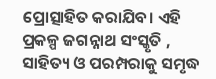ପ୍ରୋତ୍ସାହିତ କରାଯିବ। ଏହି ପ୍ରକଳ୍ପ ଜଗନ୍ନାଥ ସଂସ୍କୃତି , ସାହିତ୍ୟ ଓ ପରମ୍ପରାକୁ ସମୃଦ୍ଧ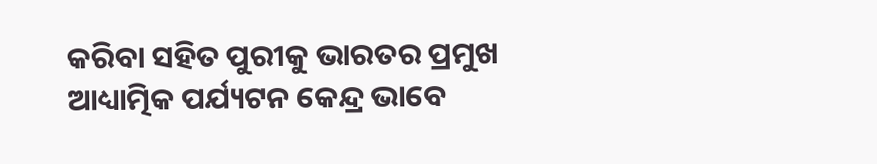କରିବା ସହିତ ପୁରୀକୁ ଭାରତର ପ୍ରମୁଖ ଆଧ୍ୟାତ୍ମିକ ପର୍ଯ୍ୟଟନ କେନ୍ଦ୍ର ଭାବେ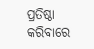ପ୍ରତିଷ୍ଠା କରିବାରେ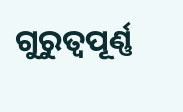ଗୁରୁତ୍ୱପୂର୍ଣ୍ଣ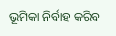ଭୂମିକା ନିର୍ବାହ କରିବ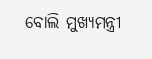ବୋଲି ମୁଖ୍ୟମନ୍ତ୍ରୀ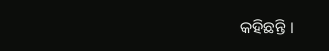କହିଛନ୍ତି ।